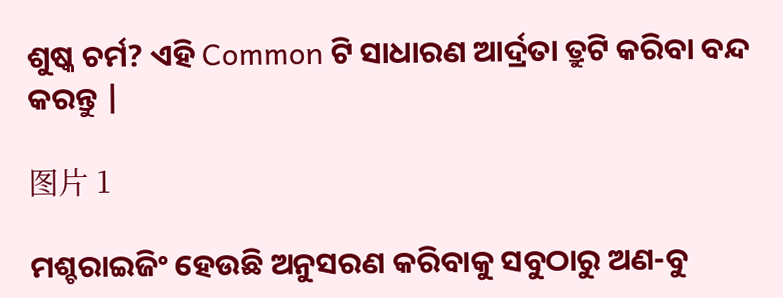ଶୁଷ୍କ ଚର୍ମ? ଏହି Common ଟି ସାଧାରଣ ଆର୍ଦ୍ରତା ତ୍ରୁଟି କରିବା ବନ୍ଦ କରନ୍ତୁ |

图片 1

ମଶ୍ଚରାଇଜିଂ ହେଉଛି ଅନୁସରଣ କରିବାକୁ ସବୁଠାରୁ ଅଣ-ବୁ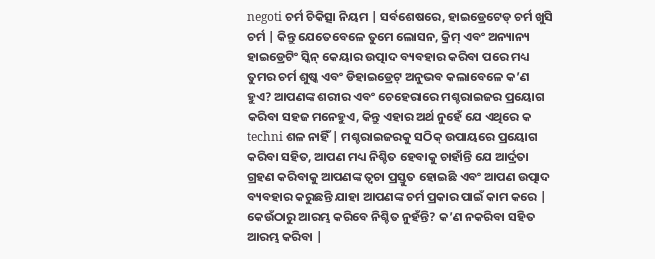negoti ଚର୍ମ ଚିକିତ୍ସା ନିୟମ | ସର୍ବଶେଷରେ, ହାଇଡ୍ରେଟେଡ୍ ଚର୍ମ ଖୁସି ଚର୍ମ | କିନ୍ତୁ ଯେତେବେଳେ ତୁମେ ଲୋସନ, କ୍ରିମ୍ ଏବଂ ଅନ୍ୟାନ୍ୟ ହାଇଡ୍ରେଟିଂ ସ୍କିନ୍ କେୟାର ଉତ୍ପାଦ ବ୍ୟବହାର କରିବା ପରେ ମଧ୍ୟ ତୁମର ଚର୍ମ ଶୁଷ୍କ ଏବଂ ଡିହାଇଡ୍ରେଟ୍ ଅନୁଭବ କଲାବେଳେ କ’ଣ ହୁଏ? ଆପଣଙ୍କ ଶରୀର ଏବଂ ଚେହେରାରେ ମଶ୍ଚରାଇଜର ପ୍ରୟୋଗ କରିବା ସହଜ ମନେହୁଏ, କିନ୍ତୁ ଏହାର ଅର୍ଥ ନୁହେଁ ଯେ ଏଥିରେ କ techni ଶଳ ନାହିଁ | ମଶ୍ଚରାଇଜରକୁ ସଠିକ୍ ଉପାୟରେ ପ୍ରୟୋଗ କରିବା ସହିତ, ଆପଣ ମଧ୍ୟ ନିଶ୍ଚିତ ହେବାକୁ ଚାହାଁନ୍ତି ଯେ ଆର୍ଦ୍ରତା ଗ୍ରହଣ କରିବାକୁ ଆପଣଙ୍କ ତ୍ୱଚା ପ୍ରସ୍ତୁତ ହୋଇଛି ଏବଂ ଆପଣ ଉତ୍ପାଦ ବ୍ୟବହାର କରୁଛନ୍ତି ଯାହା ଆପଣଙ୍କ ଚର୍ମ ପ୍ରକାର ପାଇଁ କାମ କରେ | କେଉଁଠାରୁ ଆରମ୍ଭ କରିବେ ନିଶ୍ଚିତ ନୁହଁନ୍ତି? କ’ଣ ନକରିବା ସହିତ ଆରମ୍ଭ କରିବା |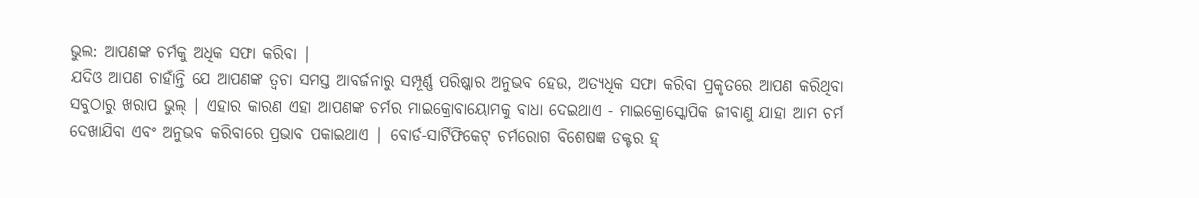ଭୁଲ: ଆପଣଙ୍କ ଚର୍ମକୁ ଅଧିକ ସଫା କରିବା |
ଯଦିଓ ଆପଣ ଚାହାଁନ୍ତି ଯେ ଆପଣଙ୍କ ତ୍ୱଚା ସମସ୍ତ ଆବର୍ଜନାରୁ ସମ୍ପୂର୍ଣ୍ଣ ପରିଷ୍କାର ଅନୁଭବ ହେଉ, ଅତ୍ୟଧିକ ସଫା କରିବା ପ୍ରକୃତରେ ଆପଣ କରିଥିବା ସବୁଠାରୁ ଖରାପ ଭୁଲ୍ | ଏହାର କାରଣ ଏହା ଆପଣଙ୍କ ଚର୍ମର ମାଇକ୍ରୋବାୟୋମକୁ ବାଧା ଦେଇଥାଏ - ମାଇକ୍ରୋସ୍କୋପିକ ଜୀବାଣୁ ଯାହା ଆମ ଚର୍ମ ଦେଖାଯିବା ଏବଂ ଅନୁଭବ କରିବାରେ ପ୍ରଭାବ ପକାଇଥାଏ | ବୋର୍ଡ-ସାର୍ଟିଫିକେଟ୍ ଚର୍ମରୋଗ ବିଶେଷଜ୍ଞ ଡକ୍ଟର ହ୍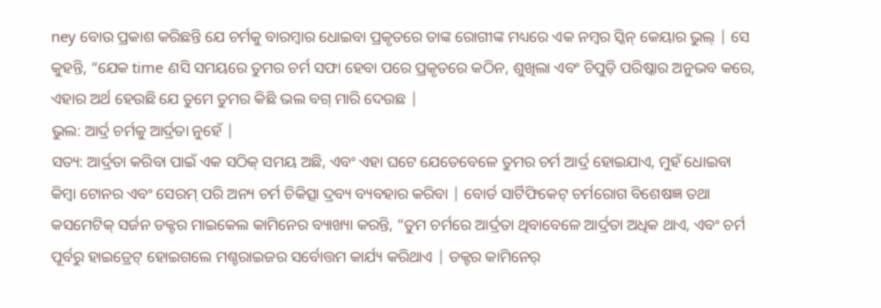ney ବୋଉ ପ୍ରକାଶ କରିଛନ୍ତି ଯେ ଚର୍ମକୁ ବାରମ୍ବାର ଧୋଇବା ପ୍ରକୃତରେ ତାଙ୍କ ରୋଗୀଙ୍କ ମଧ୍ୟରେ ଏକ ନମ୍ବର ସ୍କିନ୍ କେୟାର ଭୁଲ୍ | ସେ କୁହନ୍ତି, “ଯେକ time ଣସି ସମୟରେ ତୁମର ଚର୍ମ ସଫା ହେବା ପରେ ପ୍ରକୃତରେ କଠିନ, ଶୁଖିଲା ଏବଂ ଚିପୁଡ଼ି ପରିଷ୍କାର ଅନୁଭବ କରେ, ଏହାର ଅର୍ଥ ହେଉଛି ଯେ ତୁମେ ତୁମର କିଛି ଭଲ ବଗ୍ ମାରି ଦେଉଛ |
ଭୁଲ: ଆର୍ଦ୍ର ଚର୍ମକୁ ଆର୍ଦ୍ରତା ନୁହେଁ |
ସତ୍ୟ: ଆର୍ଦ୍ରତା କରିବା ପାଇଁ ଏକ ସଠିକ୍ ସମୟ ଅଛି, ଏବଂ ଏହା ଘଟେ ଯେତେବେଳେ ତୁମର ଚର୍ମ ଆର୍ଦ୍ର ହୋଇଯାଏ, ମୁହଁ ଧୋଇବା କିମ୍ବା ଟୋନର ଏବଂ ସେରମ୍ ପରି ଅନ୍ୟ ଚର୍ମ ଚିକିତ୍ସା ଦ୍ରବ୍ୟ ବ୍ୟବହାର କରିବା | ବୋର୍ଡ ସାର୍ଟିଫିକେଟ୍ ଚର୍ମରୋଗ ବିଶେଷଜ୍ଞ ତଥା କସମେଟିକ୍ ସର୍ଜନ ଡକ୍ଟର ମାଇକେଲ କାମିନେର ବ୍ୟାଖ୍ୟା କରନ୍ତି, “ତୁମ ଚର୍ମରେ ଆର୍ଦ୍ରତା ଥିବାବେଳେ ଆର୍ଦ୍ରତା ଅଧିକ ଥାଏ, ଏବଂ ଚର୍ମ ପୂର୍ବରୁ ହାଇଡ୍ରେଟ୍ ହୋଇଗଲେ ମଶ୍ଚରାଇଜର ସର୍ବୋତ୍ତମ କାର୍ଯ୍ୟ କରିଥାଏ | ଡକ୍ଟର କାମିନେର୍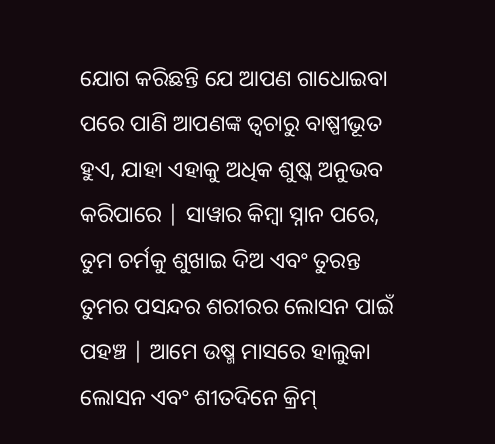ଯୋଗ କରିଛନ୍ତି ଯେ ଆପଣ ଗାଧୋଇବା ପରେ ପାଣି ଆପଣଙ୍କ ତ୍ୱଚାରୁ ବାଷ୍ପୀଭୂତ ହୁଏ, ଯାହା ଏହାକୁ ଅଧିକ ଶୁଷ୍କ ଅନୁଭବ କରିପାରେ | ସାୱାର କିମ୍ବା ସ୍ନାନ ପରେ, ତୁମ ଚର୍ମକୁ ଶୁଖାଇ ଦିଅ ଏବଂ ତୁରନ୍ତ ତୁମର ପସନ୍ଦର ଶରୀରର ଲୋସନ ପାଇଁ ପହଞ୍ଚ | ଆମେ ଉଷ୍ମ ମାସରେ ହାଲୁକା ଲୋସନ ଏବଂ ଶୀତଦିନେ କ୍ରିମ୍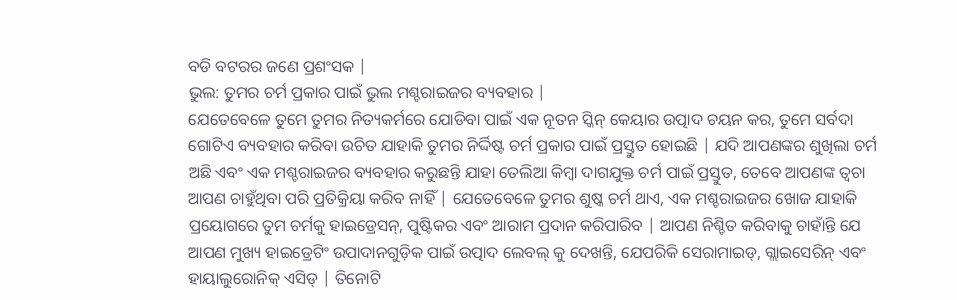ବଡି ବଟରର ଜଣେ ପ୍ରଶଂସକ |
ଭୁଲ: ତୁମର ଚର୍ମ ପ୍ରକାର ପାଇଁ ଭୁଲ ମଶ୍ଚରାଇଜର ବ୍ୟବହାର |
ଯେତେବେଳେ ତୁମେ ତୁମର ନିତ୍ୟକର୍ମରେ ଯୋଡିବା ପାଇଁ ଏକ ନୂତନ ସ୍କିନ୍ କେୟାର ଉତ୍ପାଦ ଚୟନ କର, ତୁମେ ସର୍ବଦା ଗୋଟିଏ ବ୍ୟବହାର କରିବା ଉଚିତ ଯାହାକି ତୁମର ନିର୍ଦ୍ଦିଷ୍ଟ ଚର୍ମ ପ୍ରକାର ପାଇଁ ପ୍ରସ୍ତୁତ ହୋଇଛି | ଯଦି ଆପଣଙ୍କର ଶୁଖିଲା ଚର୍ମ ଅଛି ଏବଂ ଏକ ମଶ୍ଚରାଇଜର ବ୍ୟବହାର କରୁଛନ୍ତି ଯାହା ତେଲିଆ କିମ୍ବା ଦାଗଯୁକ୍ତ ଚର୍ମ ପାଇଁ ପ୍ରସ୍ତୁତ, ତେବେ ଆପଣଙ୍କ ତ୍ୱଚା ଆପଣ ଚାହୁଁଥିବା ପରି ପ୍ରତିକ୍ରିୟା କରିବ ନାହିଁ | ଯେତେବେଳେ ତୁମର ଶୁଷ୍କ ଚର୍ମ ଥାଏ, ଏକ ମଶ୍ଚରାଇଜର ଖୋଜ ଯାହାକି ପ୍ରୟୋଗରେ ତୁମ ଚର୍ମକୁ ହାଇଡ୍ରେସନ୍, ପୁଷ୍ଟିକର ଏବଂ ଆରାମ ପ୍ରଦାନ କରିପାରିବ | ଆପଣ ନିଶ୍ଚିତ କରିବାକୁ ଚାହାଁନ୍ତି ଯେ ଆପଣ ମୁଖ୍ୟ ହାଇଡ୍ରେଟିଂ ଉପାଦାନଗୁଡ଼ିକ ପାଇଁ ଉତ୍ପାଦ ଲେବଲ୍ କୁ ଦେଖନ୍ତି, ଯେପରିକି ସେରାମାଇଡ୍, ଗ୍ଲାଇସେରିନ୍ ଏବଂ ହାୟାଲୁରୋନିକ୍ ଏସିଡ୍ | ତିନୋଟି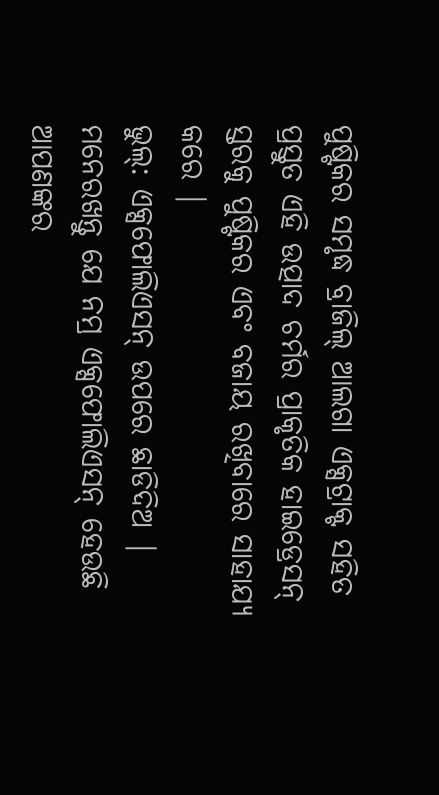ପୁଷ୍ଟିକର ସମୃଦ୍ଧ ବ୍ରାଜିଲ୍ ଆଲଗା ଏକ୍ସଟ୍ରାକ୍ଟ ସହିତ ପ୍ରସ୍ତୁତ ଏହି ଉତ୍ପାଦ ଚର୍ମର ପ୍ରାକୃତିକ ହାଇଡ୍ରେସନ୍ ସ୍ତରକୁ ପୁଷ୍ଟିକର ଏବଂ ବଜାୟ ରଖିବାରେ ସାହାଯ୍ୟ କରେ |
ଭୁଲ୍: ଏକ୍ସଫୋଲିଏସନ୍ ଉପରେ ଛାଡିଦିଅ |
ମନେରଖନ୍ତୁ ଯେ ନମ୍ର ଏକ୍ସଫୋଲିଏସନ୍ ହେଉଛି ଆପଣଙ୍କର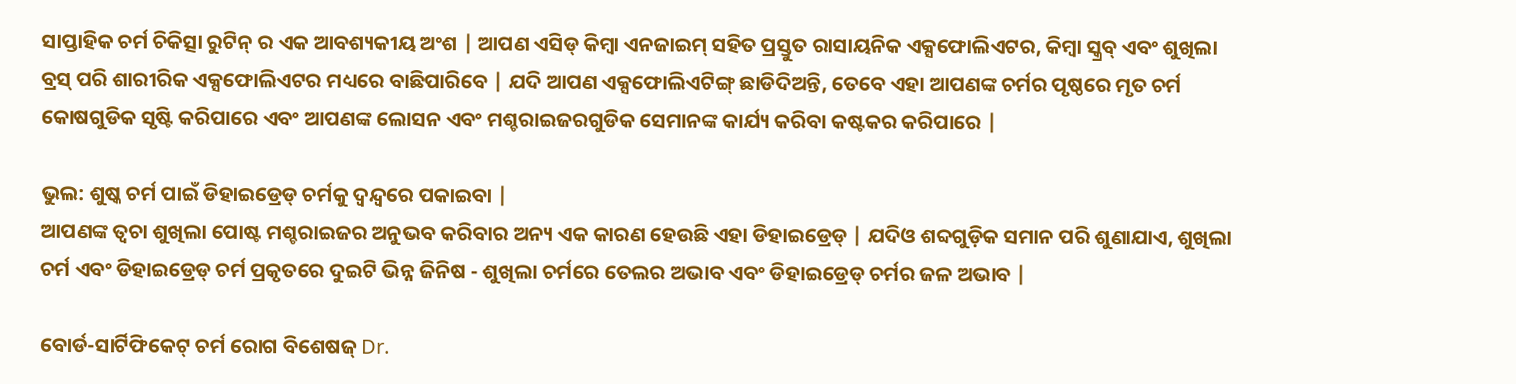ସାପ୍ତାହିକ ଚର୍ମ ଚିକିତ୍ସା ରୁଟିନ୍ ର ଏକ ଆବଶ୍ୟକୀୟ ଅଂଶ | ଆପଣ ଏସିଡ୍ କିମ୍ବା ଏନଜାଇମ୍ ସହିତ ପ୍ରସ୍ତୁତ ରାସାୟନିକ ଏକ୍ସଫୋଲିଏଟର, କିମ୍ବା ସ୍କ୍ରବ୍ ଏବଂ ଶୁଖିଲା ବ୍ରସ୍ ପରି ଶାରୀରିକ ଏକ୍ସଫୋଲିଏଟର ମଧ୍ୟରେ ବାଛିପାରିବେ | ଯଦି ଆପଣ ଏକ୍ସଫୋଲିଏଟିଙ୍ଗ୍ ଛାଡିଦିଅନ୍ତି, ତେବେ ଏହା ଆପଣଙ୍କ ଚର୍ମର ପୃଷ୍ଠରେ ମୃତ ଚର୍ମ କୋଷଗୁଡିକ ସୃଷ୍ଟି କରିପାରେ ଏବଂ ଆପଣଙ୍କ ଲୋସନ ଏବଂ ମଶ୍ଚରାଇଜରଗୁଡିକ ସେମାନଙ୍କ କାର୍ଯ୍ୟ କରିବା କଷ୍ଟକର କରିପାରେ |

ଭୁଲ: ଶୁଷ୍କ ଚର୍ମ ପାଇଁ ଡିହାଇଡ୍ରେଡ୍ ଚର୍ମକୁ ଦ୍ୱନ୍ଦ୍ୱରେ ପକାଇବା |
ଆପଣଙ୍କ ତ୍ୱଚା ଶୁଖିଲା ପୋଷ୍ଟ ମଶ୍ଚରାଇଜର ଅନୁଭବ କରିବାର ଅନ୍ୟ ଏକ କାରଣ ହେଉଛି ଏହା ଡିହାଇଡ୍ରେଡ୍ | ଯଦିଓ ଶବ୍ଦଗୁଡ଼ିକ ସମାନ ପରି ଶୁଣାଯାଏ, ଶୁଖିଲା ଚର୍ମ ଏବଂ ଡିହାଇଡ୍ରେଡ୍ ଚର୍ମ ପ୍ରକୃତରେ ଦୁଇଟି ଭିନ୍ନ ଜିନିଷ - ଶୁଖିଲା ଚର୍ମରେ ତେଲର ଅଭାବ ଏବଂ ଡିହାଇଡ୍ରେଡ୍ ଚର୍ମର ଜଳ ଅଭାବ |

ବୋର୍ଡ-ସାର୍ଟିଫିକେଟ୍ ଚର୍ମ ରୋଗ ବିଶେଷଜ୍ Dr.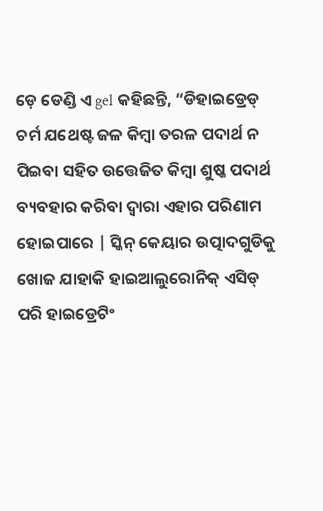ଡ଼େ ଡେଣ୍ଡି ଏ gel କହିଛନ୍ତି, “ଡିହାଇଡ୍ରେଡ୍ ଚର୍ମ ଯଥେଷ୍ଟ ଜଳ କିମ୍ବା ତରଳ ପଦାର୍ଥ ନ ପିଇବା ସହିତ ଉତ୍ତେଜିତ କିମ୍ବା ଶୁଷ୍କ ପଦାର୍ଥ ବ୍ୟବହାର କରିବା ଦ୍ୱାରା ଏହାର ପରିଣାମ ହୋଇପାରେ | ସ୍କିନ୍ କେୟାର ଉତ୍ପାଦଗୁଡିକୁ ଖୋଜ ଯାହାକି ହାଇଆଲୁରୋନିକ୍ ଏସିଡ୍ ପରି ହାଇଡ୍ରେଟିଂ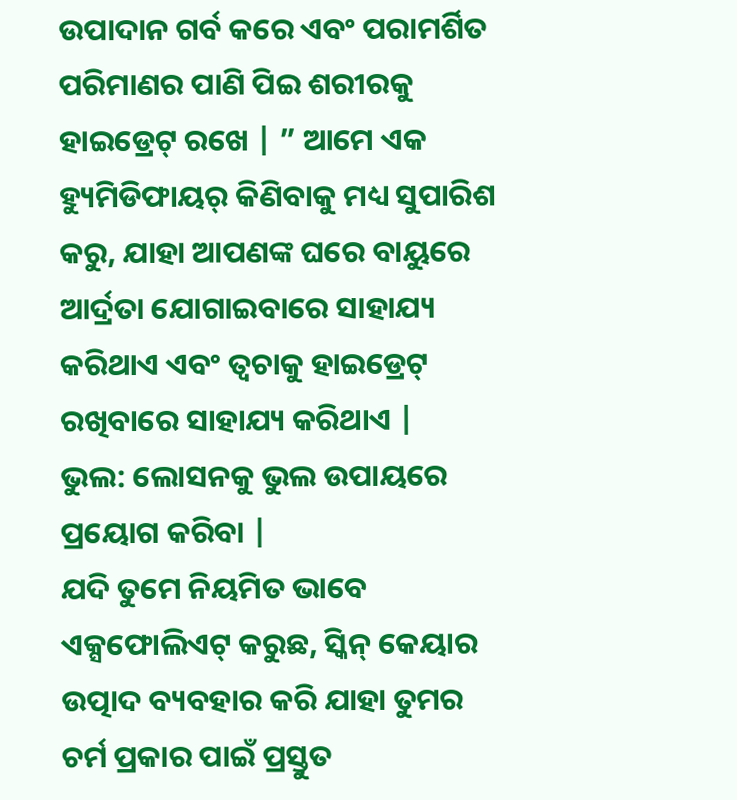ଉପାଦାନ ଗର୍ବ କରେ ଏବଂ ପରାମର୍ଶିତ ପରିମାଣର ପାଣି ପିଇ ଶରୀରକୁ ହାଇଡ୍ରେଟ୍ ରଖେ | ” ଆମେ ଏକ ହ୍ୟୁମିଡିଫାୟର୍ କିଣିବାକୁ ମଧ୍ୟ ସୁପାରିଶ କରୁ, ଯାହା ଆପଣଙ୍କ ଘରେ ବାୟୁରେ ଆର୍ଦ୍ରତା ଯୋଗାଇବାରେ ସାହାଯ୍ୟ କରିଥାଏ ଏବଂ ତ୍ୱଚାକୁ ହାଇଡ୍ରେଟ୍ ରଖିବାରେ ସାହାଯ୍ୟ କରିଥାଏ |
ଭୁଲ: ଲୋସନକୁ ଭୁଲ ଉପାୟରେ ପ୍ରୟୋଗ କରିବା |
ଯଦି ତୁମେ ନିୟମିତ ଭାବେ ଏକ୍ସଫୋଲିଏଟ୍ କରୁଛ, ସ୍କିନ୍ କେୟାର ଉତ୍ପାଦ ବ୍ୟବହାର କରି ଯାହା ତୁମର ଚର୍ମ ପ୍ରକାର ପାଇଁ ପ୍ରସ୍ତୁତ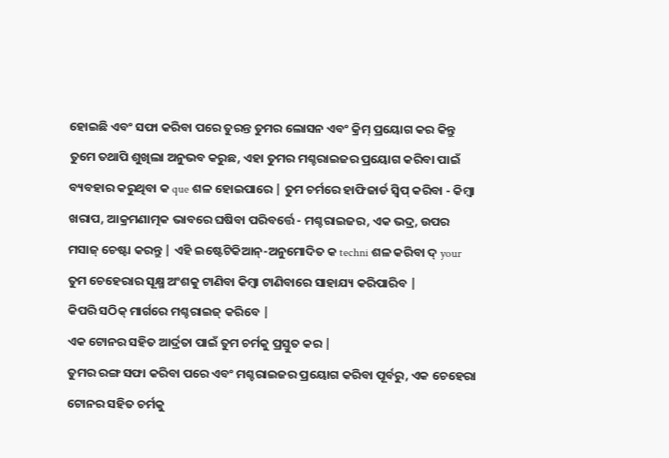ହୋଇଛି ଏବଂ ସଫା କରିବା ପରେ ତୁରନ୍ତ ତୁମର ଲୋସନ ଏବଂ କ୍ରିମ୍ ପ୍ରୟୋଗ କର କିନ୍ତୁ ତୁମେ ତଥାପି ଶୁଖିଲା ଅନୁଭବ କରୁଛ, ଏହା ତୁମର ମଶ୍ଚରାଇଜର ପ୍ରୟୋଗ କରିବା ପାଇଁ ବ୍ୟବହାର କରୁଥିବା କ que ଶଳ ହୋଇପାରେ | ତୁମ ଚର୍ମରେ ହାଫିଜାର୍ଡ ସ୍ୱିପ୍ କରିବା - କିମ୍ବା ଖରାପ, ଆକ୍ରମଣାତ୍ମକ ଭାବରେ ଘଷିବା ପରିବର୍ତ୍ତେ - ମଶ୍ଚରାଇଜର, ଏକ ଭଦ୍ର, ଉପର ମସାଜ୍ ଚେଷ୍ଟା କରନ୍ତୁ | ଏହି ଇଷ୍ଟେଟିକିଆନ୍-ଅନୁମୋଦିତ କ techni ଶଳ କରିବା ଦ୍ your ତୁମ ଚେହେରାର ସୂକ୍ଷ୍ମ ଅଂଶକୁ ଟାଣିବା କିମ୍ବା ଟାଣିବାରେ ସାହାଯ୍ୟ କରିପାରିବ |
କିପରି ସଠିକ୍ ମାର୍ଗରେ ମଶ୍ଚରାଇଜ୍ କରିବେ |
ଏକ ଟୋନର ସହିତ ଆର୍ଦ୍ରତା ପାଇଁ ତୁମ ଚର୍ମକୁ ପ୍ରସ୍ତୁତ କର |
ତୁମର ରଙ୍ଗ ସଫା କରିବା ପରେ ଏବଂ ମଶ୍ଚରାଇଜର ପ୍ରୟୋଗ କରିବା ପୂର୍ବରୁ, ଏକ ଚେହେରା ଟୋନର ସହିତ ଚର୍ମକୁ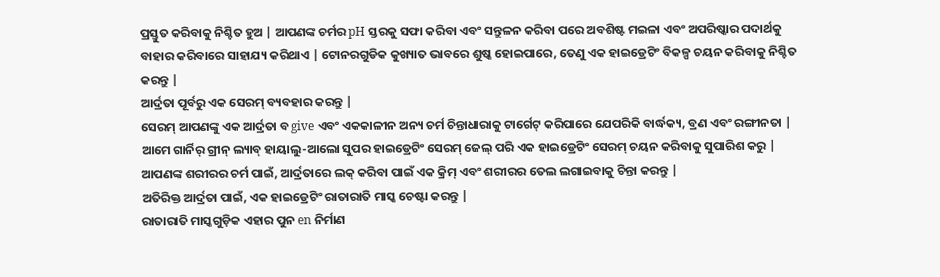ପ୍ରସ୍ତୁତ କରିବାକୁ ନିଶ୍ଚିତ ହୁଅ | ଆପଣଙ୍କ ଚର୍ମର pH ସ୍ତରକୁ ସଫା କରିବା ଏବଂ ସନ୍ତୁଳନ କରିବା ପରେ ଅବଶିଷ୍ଟ ମଇଳା ଏବଂ ଅପରିଷ୍କାର ପଦାର୍ଥକୁ ବାହାର କରିବାରେ ସାହାଯ୍ୟ କରିଥାଏ | ଟୋନରଗୁଡିକ କୁଖ୍ୟାତ ଭାବରେ ଶୁଷ୍କ ହୋଇପାରେ, ତେଣୁ ଏକ ହାଇଡ୍ରେଟିଂ ବିକଳ୍ପ ଚୟନ କରିବାକୁ ନିଶ୍ଚିତ କରନ୍ତୁ |
ଆର୍ଦ୍ରତା ପୂର୍ବରୁ ଏକ ସେରମ୍ ବ୍ୟବହାର କରନ୍ତୁ |
ସେରମ୍ ଆପଣଙ୍କୁ ଏକ ଆର୍ଦ୍ରତା ବ give ଏବଂ ଏକକାଳୀନ ଅନ୍ୟ ଚର୍ମ ଚିନ୍ତାଧାରାକୁ ଟାର୍ଗେଟ୍ କରିପାରେ ଯେପରିକି ବାର୍ଦ୍ଧକ୍ୟ, ବ୍ରଣ ଏବଂ ରଙ୍ଗୀନତା | ଆମେ ଗାର୍ନିର୍ ଗ୍ରୀନ୍ ଲ୍ୟାବ୍ ହାୟାଲୁ-ଆଲୋ ସୁପର ହାଇଡ୍ରେଟିଂ ସେରମ୍ ଜେଲ୍ ପରି ଏକ ହାଇଡ୍ରେଟିଂ ସେରମ୍ ଚୟନ କରିବାକୁ ସୁପାରିଶ କରୁ | ଆପଣଙ୍କ ଶରୀରର ଚର୍ମ ପାଇଁ, ଆର୍ଦ୍ରତାରେ ଲକ୍ କରିବା ପାଇଁ ଏକ କ୍ରିମ୍ ଏବଂ ଶରୀରର ତେଲ ଲଗାଇବାକୁ ଚିନ୍ତା କରନ୍ତୁ |
ଅତିରିକ୍ତ ଆର୍ଦ୍ରତା ପାଇଁ, ଏକ ହାଇଡ୍ରେଟିଂ ରାତାରାତି ମାସ୍କ ଚେଷ୍ଟା କରନ୍ତୁ |
ରାତାରାତି ମାସ୍କଗୁଡ଼ିକ ଏହାର ପୁନ en ନିର୍ମାଣ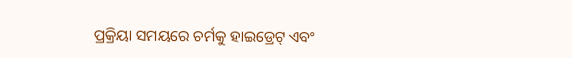ପ୍ରକ୍ରିୟା ସମୟରେ ଚର୍ମକୁ ହାଇଡ୍ରେଟ୍ ଏବଂ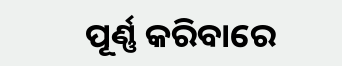ପୂର୍ଣ୍ଣ କରିବାରେ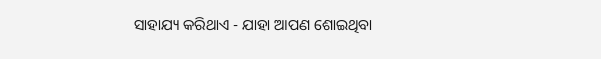ସାହାଯ୍ୟ କରିଥାଏ - ଯାହା ଆପଣ ଶୋଇଥିବା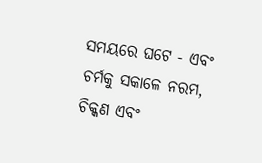ସମୟରେ ଘଟେ - ଏବଂ ଚର୍ମକୁ ସକାଳେ ନରମ, ଚିକ୍କଣ ଏବଂ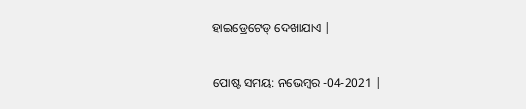ହାଇଡ୍ରେଟେଡ୍ ଦେଖାଯାଏ |


ପୋଷ୍ଟ ସମୟ: ନଭେମ୍ବର -04-2021 |